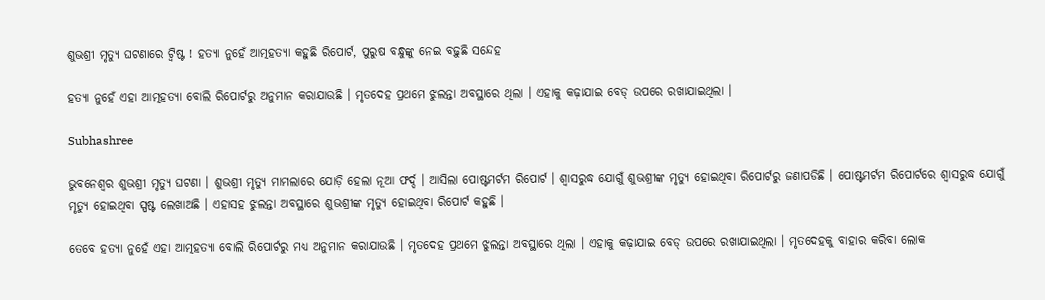ଶୁଭଶ୍ରୀ ମୃତ୍ୟୁ ଘଟଣାରେ ଟ୍ୱିଷ୍ଟ ! ହତ୍ୟା ନୁହେଁ ଆତ୍ମହତ୍ୟା କହୁଛି ରିପୋର୍ଟ, ପୁରୁଷ ବନ୍ଧୁଙ୍କୁ ନେଇ ବଢ଼ୁଛି ସନ୍ଦେହ

ହତ୍ୟା ନୁହେଁ ଏହା ଆତ୍ମହତ୍ୟା ବୋଲି ରିପୋର୍ଟରୁ ଅନୁମାନ କରାଯାଉଛି । ମୃତଦେହ ପ୍ରଥମେ ଝୁଲନ୍ତା ଅବସ୍ଥାରେ ଥିଲା । ଏହାକୁ କଢ଼ାଯାଇ ବେଡ୍ ଉପରେ ରଖାଯାଇଥିଲା ।

Subhashree

ଭୁବନେଶ୍ୱର ଶୁଭଶ୍ରୀ ମୃତ୍ୟୁ ଘଟଣା । ଶୁଭଶ୍ରୀ ମୃତ୍ୟୁ ମାମଲାରେ ଯୋଡ଼ି ହେଲା ନୂଆ ଫର୍ଦ୍ଦ । ଆସିଲା ପୋଷ୍ଟମର୍ଟମ ରିପୋର୍ଟ । ଶ୍ୱାସରୁଦ୍ଧ ଯୋଗୁଁ ଶୁଭଶ୍ରୀଙ୍କ ମୃତ୍ୟୁ ହୋଇଥିବା ରିପୋର୍ଟରୁ ଜଣାପଡିଛି । ପୋଷ୍ଟମର୍ଟମ ରିପୋର୍ଟରେ ଶ୍ୱାସରୁଦ୍ଧ ଯୋଗୁଁ ମୃତ୍ୟୁ ହୋଇଥିବା ସ୍ପଷ୍ଟ ଲେଖାଅଛି । ଏହାସହ ଝୁଲନ୍ତା ଅବସ୍ଥାରେ ଶୁଭଶ୍ରୀଙ୍କ ମୃତ୍ୟୁ ହୋଇଥିବା ରିପୋର୍ଟ କହୁଛି ।

ତେବେ ହତ୍ୟା ନୁହେଁ ଏହା ଆତ୍ମହତ୍ୟା ବୋଲି ରିପୋର୍ଟରୁ ମଧ୍ୟ ଅନୁମାନ କରାଯାଉଛି । ମୃତଦେହ ପ୍ରଥମେ ଝୁଲନ୍ତା ଅବସ୍ଥାରେ ଥିଲା । ଏହାକୁ କଢ଼ାଯାଇ ବେଡ୍ ଉପରେ ରଖାଯାଇଥିଲା । ମୃତଦେହକୁ ବାହାର କରିବା ଲୋକ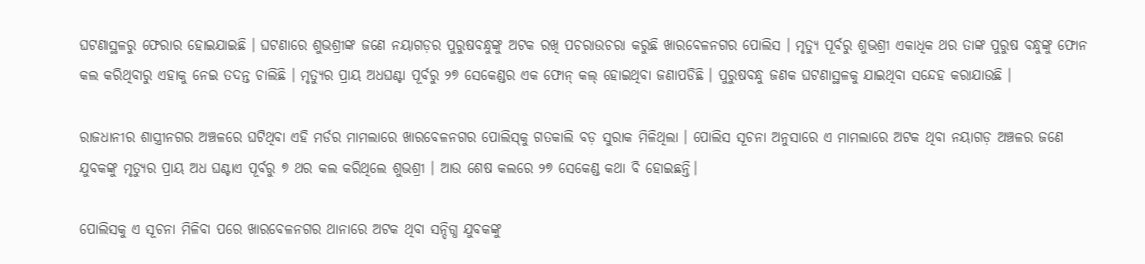ଘଟଣାସ୍ଥଳରୁ ଫେରାର ହୋଇଯାଇଛି । ଘଟଣାରେ ଶୁଭଶ୍ରୀଙ୍କ ଜଣେ ନୟାଗଡ଼ର ପୁରୁଷବନ୍ଧୁଙ୍କୁ ଅଟକ ରଖି ପଚରାଉଚରା କରୁଛି ଖାରବେଳନଗର ପୋଲିସ । ମୃତ୍ୟୁ ପୂର୍ବରୁ ଶୁଭଶ୍ରୀ ଏକାଧିକ ଥର ତାଙ୍କ ପୁରୁଷ ବନ୍ଧୁଙ୍କୁ ଫୋନ କଲ କରିଥିବାରୁ ଏହାକୁ ନେଇ ତଦନ୍ତ ଚାଲିଛି । ମୃତ୍ୟୁର ପ୍ରାୟ ଅଧଘଣ୍ଟା ପୂର୍ବରୁ ୨୭ ସେକେଣ୍ଡର ଏକ ଫୋନ୍ କଲ୍ ହୋଇଥିବା ଜଣାପଡିଛି । ପୁରୁଷବନ୍ଧୁ ଜଣକ ଘଟଣାସ୍ଥଳକୁ ଯାଇଥିବା ସନ୍ଦେହ କରାଯାଉଛି ।

ରାଜଧାନୀର ଶାସ୍ତ୍ରୀନଗର ଅଞ୍ଚଳରେ ଘଟିଥିବା ଏହି ମର୍ଡର ମାମଲାରେ ଖାରବେଳନଗର ପୋଲିସ୍‌କୁ ଗତକାଲି ବଡ଼ ସୁରାକ ମିଳିଥିଲା । ପୋଲିସ ସୂଚନା ଅନୁସାରେ ଏ ମାମଲାରେ ଅଟକ ଥିବା ନୟାଗଡ଼ ଅଞ୍ଚଳର ଜଣେ ଯୁବକଙ୍କୁ ମୃତ୍ୟୁର ପ୍ରାୟ ଅଧ ଘଣ୍ଟାଏ ପୂର୍ବରୁ ୭ ଥର କଲ କରିଥିଲେ ଶୁଭଶ୍ରୀ । ଆଉ ଶେଷ କଲରେ ୨୭ ସେକେଣ୍ଡ କଥା ବି ହୋଇଛନ୍ତି।

ପୋଲିସକୁ ଏ ସୂଚନା ମିଳିବା ପରେ ଖାରବେଳନଗର ଥାନାରେ ଅଟକ ଥିବା ସନ୍ଦିଗ୍ଧ ଯୁବକଙ୍କୁ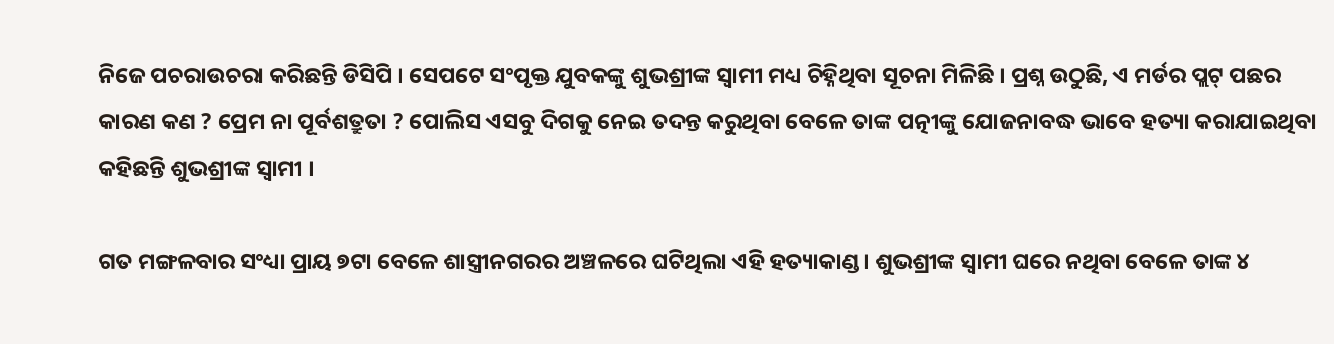ନିଜେ ପଚରାଉଚରା କରିଛନ୍ତି ଡିସିପି । ସେପଟେ ସଂପୃକ୍ତ ଯୁବକଙ୍କୁ ଶୁଭଶ୍ରୀଙ୍କ ସ୍ୱାମୀ ମଧ୍ୟ ଚିହ୍ନିଥିବା ସୂଚନା ମିଳିଛି । ପ୍ରଶ୍ନ ଉଠୁଛି, ଏ ମର୍ଡର ପ୍ଲଟ୍ ପଛର କାରଣ କଣ ? ପ୍ରେମ ନା ପୂର୍ବଶତ୍ରୁତା ? ପୋଲିସ ଏସବୁ ଦିଗକୁ ନେଇ ତଦନ୍ତ କରୁଥିବା ବେଳେ ତାଙ୍କ ପତ୍ନୀଙ୍କୁ ଯୋଜନାବଦ୍ଧ ଭାବେ ହତ୍ୟା କରାଯାଇଥିବା କହିଛନ୍ତି ଶୁଭଶ୍ରୀଙ୍କ ସ୍ୱାମୀ ।

ଗତ ମଙ୍ଗଳବାର ସଂଧ୍ୟା ପ୍ରାୟ ୭ଟା ବେଳେ ଶାସ୍ତ୍ରୀନଗରର ଅଞ୍ଚଳରେ ଘଟିଥିଲା ଏହି ହତ୍ୟାକାଣ୍ଡ। ଶୁଭଶ୍ରୀଙ୍କ ସ୍ୱାମୀ ଘରେ ନଥିବା ବେଳେ ତାଙ୍କ ୪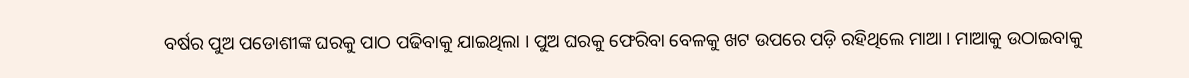ବର୍ଷର ପୁଅ ପଡୋଶୀଙ୍କ ଘରକୁ ପାଠ ପଢିବାକୁ ଯାଇଥିଲା । ପୁଅ ଘରକୁ ଫେରିବା ବେଳକୁ ଖଟ ଉପରେ ପଡ଼ି ରହିଥିଲେ ମାଆ । ମାଆକୁ ଉଠାଇବାକୁ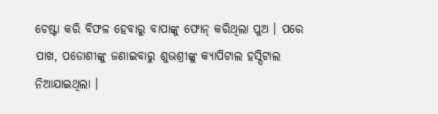ଚେଷ୍ଟା କରି ବିଫଳ ହେବାରୁ ବାପାଙ୍କୁ ଫୋନ୍ କରିଥିଲା ପୁଅ । ପରେ ପାଖ, ପଡୋଶୀଙ୍କୁ ଜଣାଇବାରୁ ଶୁଭଶ୍ରୀଙ୍କୁ କ୍ୟାପିଟାଲ ହସ୍ପିଟାଲ ନିଆଯାଇଥିଲା ।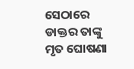ସେଠାରେ ଡାକ୍ତର ତାଙ୍କୁ ମୃତ ଘୋଷଣା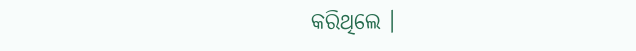କରିଥିଲେ ।